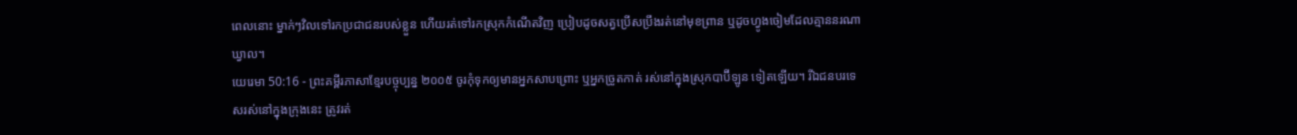ពេលនោះ ម្នាក់ៗវិលទៅរកប្រជាជនរបស់ខ្លួន ហើយរត់ទៅរកស្រុកកំណើតវិញ ប្រៀបដូចសត្វប្រើសប្រឹងរត់នៅមុខព្រាន ឬដូចហ្វូងចៀមដែលគ្មាននរណាឃ្វាល។
យេរេមា 50:16 - ព្រះគម្ពីរភាសាខ្មែរបច្ចុប្បន្ន ២០០៥ ចូរកុំទុកឲ្យមានអ្នកសាបព្រោះ ឬអ្នកច្រូតកាត់ រស់នៅក្នុងស្រុកបាប៊ីឡូន ទៀតឡើយ។ រីឯជនបរទេសរស់នៅក្នុងក្រុងនេះ ត្រូវរត់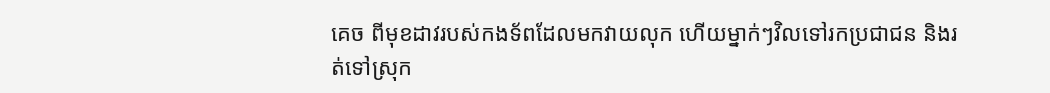គេច ពីមុខដាវរបស់កងទ័ពដែលមកវាយលុក ហើយម្នាក់ៗវិលទៅរកប្រជាជន និងរត់ទៅស្រុក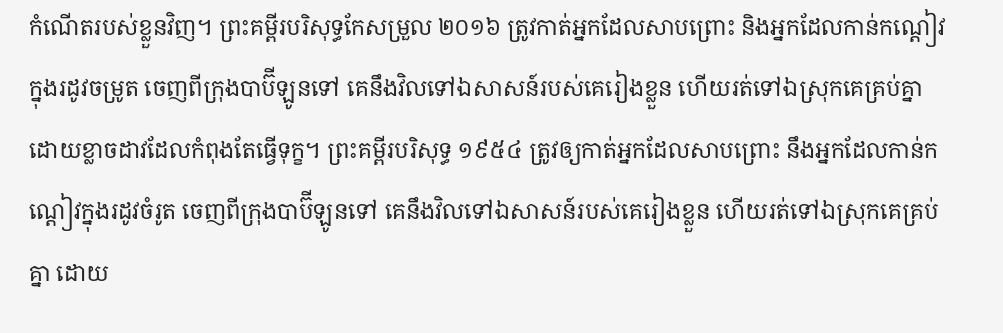កំណើតរបស់ខ្លួនវិញ។ ព្រះគម្ពីរបរិសុទ្ធកែសម្រួល ២០១៦ ត្រូវកាត់អ្នកដែលសាបព្រោះ និងអ្នកដែលកាន់កណ្តៀវក្នុងរដូវចម្រូត ចេញពីក្រុងបាប៊ីឡូនទៅ គេនឹងវិលទៅឯសាសន៍របស់គេរៀងខ្លួន ហើយរត់ទៅឯស្រុកគេគ្រប់គ្នា ដោយខ្លាចដាវដែលកំពុងតែធ្វើទុក្ខ។ ព្រះគម្ពីរបរិសុទ្ធ ១៩៥៤ ត្រូវឲ្យកាត់អ្នកដែលសាបព្រោះ នឹងអ្នកដែលកាន់កណ្តៀវក្នុងរដូវចំរូត ចេញពីក្រុងបាប៊ីឡូនទៅ គេនឹងវិលទៅឯសាសន៍របស់គេរៀងខ្លួន ហើយរត់ទៅឯស្រុកគេគ្រប់គ្នា ដោយ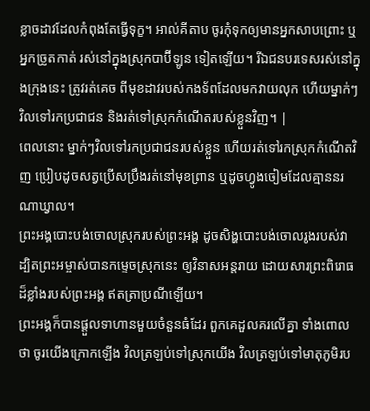ខ្លាចដាវដែលកំពុងតែធ្វើទុក្ខ។ អាល់គីតាប ចូរកុំទុកឲ្យមានអ្នកសាបព្រោះ ឬអ្នកច្រូតកាត់ រស់នៅក្នុងស្រុកបាប៊ីឡូន ទៀតឡើយ។ រីឯជនបរទេសរស់នៅក្នុងក្រុងនេះ ត្រូវរត់គេច ពីមុខដាវរបស់កងទ័ពដែលមកវាយលុក ហើយម្នាក់ៗវិលទៅរកប្រជាជន និងរត់ទៅស្រុកកំណើតរបស់ខ្លួនវិញ។ |
ពេលនោះ ម្នាក់ៗវិលទៅរកប្រជាជនរបស់ខ្លួន ហើយរត់ទៅរកស្រុកកំណើតវិញ ប្រៀបដូចសត្វប្រើសប្រឹងរត់នៅមុខព្រាន ឬដូចហ្វូងចៀមដែលគ្មាននរណាឃ្វាល។
ព្រះអង្គបោះបង់ចោលស្រុករបស់ព្រះអង្គ ដូចសិង្ហបោះបង់ចោលរូងរបស់វា ដ្បិតព្រះអម្ចាស់បានកម្ទេចស្រុកនេះ ឲ្យវិនាសអន្តរាយ ដោយសារព្រះពិរោធ ដ៏ខ្លាំងរបស់ព្រះអង្គ ឥតត្រាប្រណីឡើយ។
ព្រះអង្គក៏បានផ្ដួលទាហានមួយចំនួនធំដែរ ពួកគេដួលគរលើគ្នា ទាំងពោលថា ចូរយើងក្រោកឡើង វិលត្រឡប់ទៅស្រុកយើង វិលត្រឡប់ទៅមាតុភូមិរប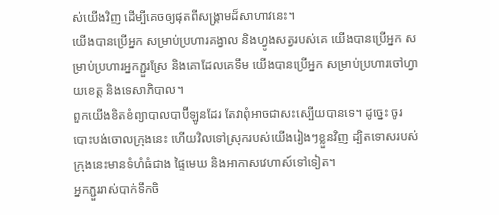ស់យើងវិញ ដើម្បីគេចឲ្យផុតពីសង្គ្រាមដ៏សាហាវនេះ។
យើងបានប្រើអ្នក សម្រាប់ប្រហារគង្វាល និងហ្វូងសត្វរបស់គេ យើងបានប្រើអ្នក សម្រាប់ប្រហារអ្នកភ្ជួរស្រែ និងគោដែលគេទឹម យើងបានប្រើអ្នក សម្រាប់ប្រហារចៅហ្វាយខេត្ត និងទេសាភិបាល។
ពួកយើងខិតខំព្យាបាលបាប៊ីឡូនដែរ តែវាពុំអាចជាសះស្បើយបានទេ។ ដូច្នេះ ចូរបោះបង់ចោលក្រុងនេះ ហើយវិលទៅស្រុករបស់យើងរៀងៗខ្លួនវិញ ដ្បិតទោសរបស់ក្រុងនេះមានទំហំធំជាង ផ្ទៃមេឃ និងអាកាសវេហាស៍ទៅទៀត។
អ្នកភ្ជួររាស់បាក់ទឹកចិ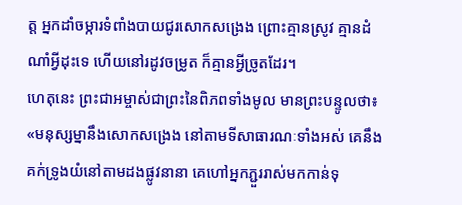ត្ត អ្នកដាំចម្ការទំពាំងបាយជូរសោកសង្រេង ព្រោះគ្មានស្រូវ គ្មានដំណាំអ្វីដុះទេ ហើយនៅរដូវចម្រូត ក៏គ្មានអ្វីច្រូតដែរ។
ហេតុនេះ ព្រះជាអម្ចាស់ជាព្រះនៃពិភពទាំងមូល មានព្រះបន្ទូលថា៖ «មនុស្សម្នានឹងសោកសង្រេង នៅតាមទីសាធារណៈទាំងអស់ គេនឹងគក់ទ្រូងយំនៅតាមដងផ្លូវនានា គេហៅអ្នកភ្ជួររាស់មកកាន់ទុ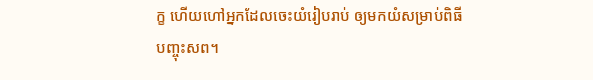ក្ខ ហើយហៅអ្នកដែលចេះយំរៀបរាប់ ឲ្យមកយំសម្រាប់ពិធីបញ្ចុះសព។